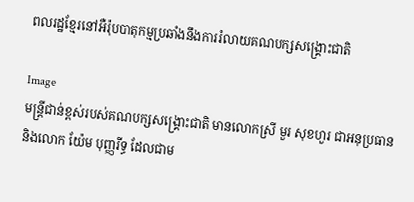ពលរដ្ឋខ្មែរនៅអឺរ៉ុបបាតុកម្មប្រឆាំងនឹងការរំលាយគណបក្សសង្រ្គោះជាតិ

Image
មន្រ្តីជាន់ខ្ពស់របស់គណបក្សសង្រ្គោះជាតិ មានលោកស្រី មួរ សុខហួរ ជាអនុប្រធាន និងលោក យ៉ែម បុញ្ញរីទ្ធ ដែលជាម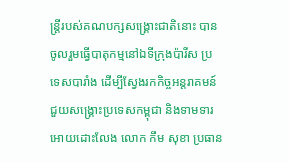ន្រ្តីរបស់គណបក្សសង្រ្គោះជាតិនោះ បានចូលរួមធ្វើបាតុកម្មនៅឯទីក្រុងប៉ារីស ប្រទេសបារាំង ដើម្បីស្វែងរកកិច្ចអន្តរាគមន៍ជួយសង្រ្គោះប្រទេសកម្ពុជា និងទាមទារអោយដោះលែង លោក កឹម សុខា ប្រធាន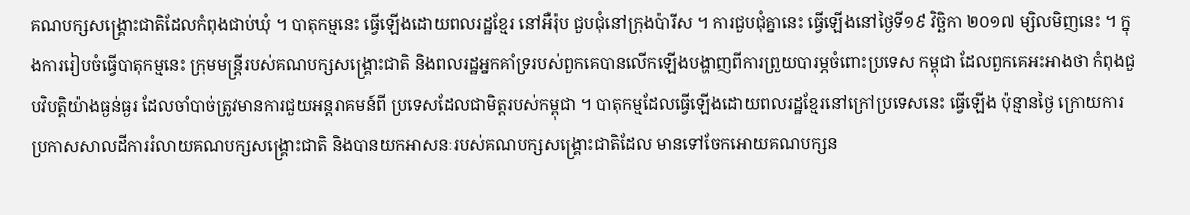គណបក្សសង្រ្គោះជាតិដែលកំពុងជាប់ឃុំ ។ បាតុកម្មនេះ ធ្វើឡើងដោយពលរដ្ឋខ្មែរ នៅអឺរ៉ុប ជួបជុំនៅក្រុងប៉ារីស ។ ការជួបជុំគ្នានេះ ធ្វើឡើងនៅថ្ងៃទី១៩ វិច្ឆិកា ២០១៧ ម្សិលមិញនេះ ។ ក្នុងការរៀបចំធ្វើបាតុកម្មនេះ ក្រុមមន្រ្តីរបស់គណបក្សសង្រ្គោះជាតិ និងពលរដ្ឋអ្នកគាំទ្ររបស់ពួកគេបានលើកឡើងបង្ហាញពីការព្រួយបារម្ភចំពោះប្រទេស កម្ពុជា ដែលពួកគេអះអាងថា កំពុងជួបវិបត្តិយ៉ាងធ្ងន់ធ្ងរ ដែលចាំបាច់ត្រូវមានការជួយអន្តរាគមន៍ពី ប្រទេសដែលជាមិត្តរបស់កម្ពុជា ។ បាតុកម្មដែលធ្វើឡើងដោយពលរដ្ឋខ្មែរនៅក្រៅប្រទេសនេះ ធ្វើឡើង ប៉ុន្មានថ្ងៃ ក្រោយការប្រកាសសាលដីការរំលាយគណបក្សសង្រ្គោះជាតិ និងបានយកអាសនៈរបស់គណបក្សសង្រ្គោះជាតិដែល មានទៅចែកអោយគណបក្សន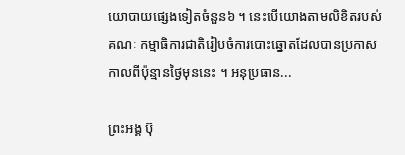យោបាយផ្សេងទៀតចំនួន៦ ។ នេះបើយោងតាមលិខិតរបស់ គណៈ កម្មាធិការជាតិរៀបចំការបោះឆ្នោតដែលបានប្រកាសកាលពីប៉ុន្មានថ្ងៃមុននេះ ។ អនុប្រធាន...

ព្រះអង្គ ប៊ុ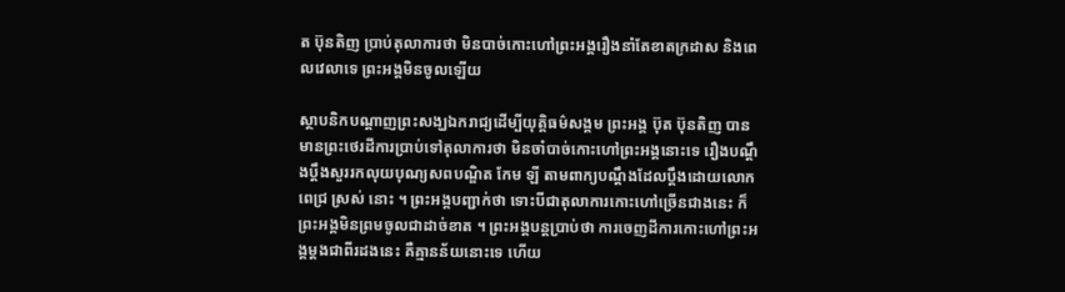ត ប៊ុនតិញ ប្រាប់តុលាការថា មិនបាច់កោះហៅព្រះអង្គរឿងនាំតែខាតក្រដាស និងពេលវេលាទេ ព្រះអង្គមិនចូលឡើយ

ស្ថាបនិកបណ្ដាញព្រះសង្ឃឯករាជ្យដើម្បីយុត្តិធម៌សង្គម ព្រះអង្គ ប៊ុត ប៊ុនតិញ បានមានព្រះថេរដីការប្រាប់ទៅតុលាការថា មិនចាំបាច់កោះហៅព្រះអង្គនោះទេ រឿងបណ្ដឹងប្ដឹងសួររកលុយបុណ្យសពបណ្ឌិត កែម ឡី តាមពាក្យបណ្ដឹងដែលប្ដឹងដោយលោក ពេជ្រ ស្រស់ នោះ ។ ព្រះអង្គបញ្ជាក់ថា ទោះបីជាតុលាការកោះហៅច្រើនជាងនេះ ក៏ព្រះអង្គមិនព្រមចូលជាដាច់ខាត ។ ព្រះអង្គបន្តប្រាប់ថា ការចេញដីការកោះហៅព្រះអង្គម្ដងជាពីរដងនេះ គឺគ្មានន័យនោះទេ ហើយ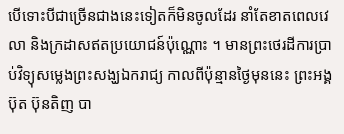បើទោះបីជាច្រើនជាងនេះទៀតក៏មិនចូលដែរ នាំតែខាតពេលវេលា និងក្រដាសឥតប្រយោជន៍ប៉ុណ្ណោះ ។ មានព្រះថេរដីការប្រាប់វិទ្យុសម្លេងព្រះសង្ឃឯករាជ្យ កាលពីប៉ុន្មានថ្ងៃមុននេះ ព្រះអង្គ ប៊ុត ប៊ុនតិញ បា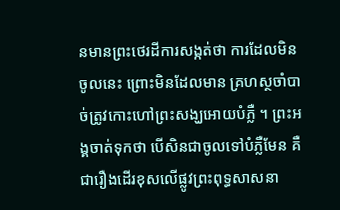នមានព្រះថេរដីការសង្កត់ថា ការដែលមិនចូលនេះ ព្រោះមិនដែលមាន គ្រហស្ថចាំបាច់ត្រូវកោះហៅព្រះសង្ឃអោយបំភ្លឺ ។ ព្រះអង្គចាត់ទុកថា បើសិនជាចូលទៅបំភ្លឺមែន គឺជារឿងដើរខុសលើផ្លូវព្រះពុទ្ធសាសនា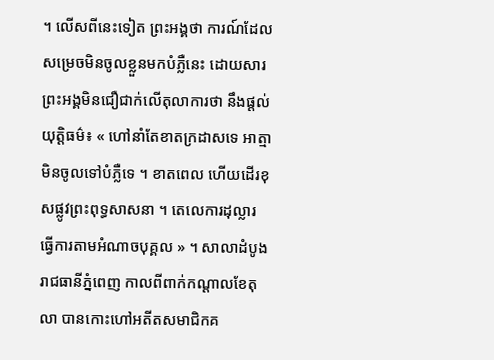។ លើសពីនេះទៀត ព្រះអង្គថា ការណ៍ដែលសម្រេចមិនចូលខ្លួនមកបំភ្លឺនេះ ដោយសារព្រះអង្គមិនជឿជាក់លើតុលាការថា នឹងផ្ដល់យុត្តិធម៌៖ « ហៅនាំតែខាតក្រដាសទេ អាត្មាមិនចូលទៅបំភ្លឺទេ ។ ខាតពេល ហើយដើរខុសផ្លូវព្រះពុទ្ធសាសនា ។ តេលេការដុល្លារ ធ្វើការតាមអំណាចបុគ្គល » ។ សាលាដំបូងរាជធានីភ្នំពេញ កាលពីពាក់កណ្តាលខែតុលា បានកោះហៅអតីតសមាជិកគ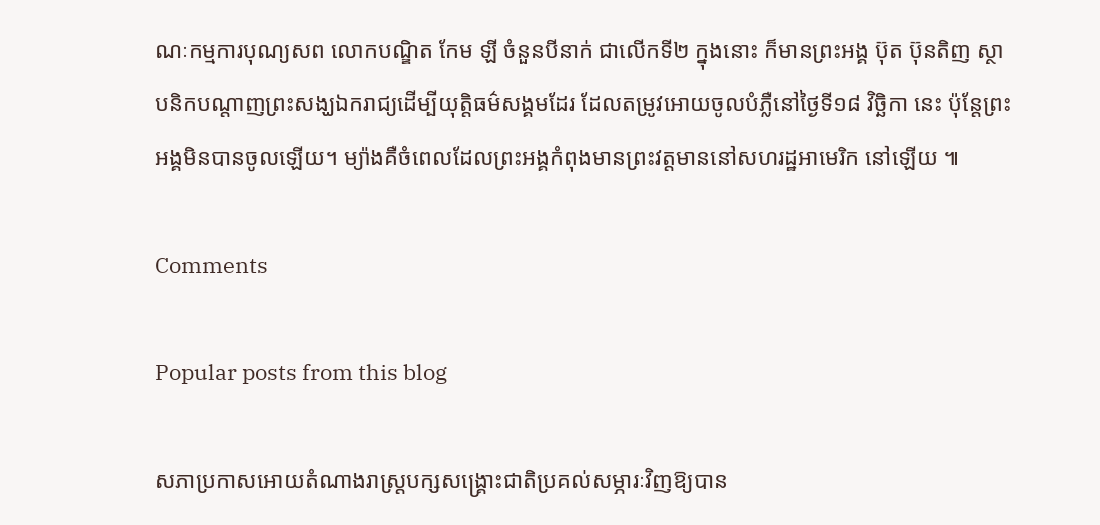ណៈកម្មការបុណ្យសព លោកបណ្ឌិត កែម ឡី ចំនួនបីនាក់ ជាលើកទី២ ក្នុងនោះ ក៏មានព្រះអង្គ ប៊ុត ប៊ុនតិញ ស្ថាបនិកបណ្តាញព្រះសង្ឃឯករាជ្យដើម្បីយុត្តិធម៌សង្គមដែរ ដែលតម្រូវអោយចូលបំភ្លឺនៅថ្ងៃទី១៨ វិច្ឆិកា នេះ ប៉ុន្តែព្រះអង្គមិនបានចូលឡើយ។ ម្យ៉ាងគឺចំពេលដែលព្រះអង្គកំពុងមានព្រះវត្តមាននៅសហរដ្ឋអាមេរិក នៅឡើយ ៕

Comments

Popular posts from this blog

សភាប្រកាសអោយតំណាងរាស្រ្តបក្សសង្រ្គោះជាតិប្រគល់សម្ភារៈវិញឱ្យបាន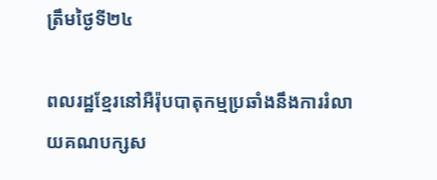ត្រឹមថ្ងៃទី២៤

ពលរដ្ឋខ្មែរនៅអឺរ៉ុបបាតុកម្មប្រឆាំងនឹងការរំលាយគណបក្សស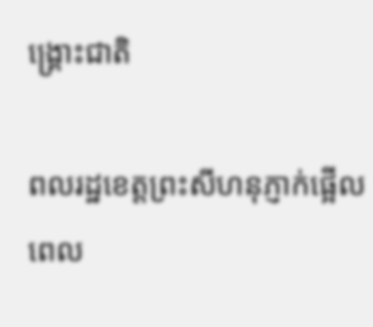ង្រ្គោះជាតិ

ពលរដ្ឋខេត្តព្រះសីហនុភ្ញាក់ផ្អើលពេល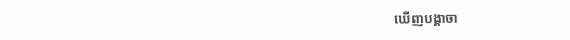ឃើញបង្គាចា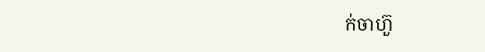ក់ចាហ៊ួ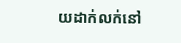យដាក់លក់នៅ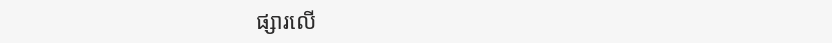ផ្សារលើ